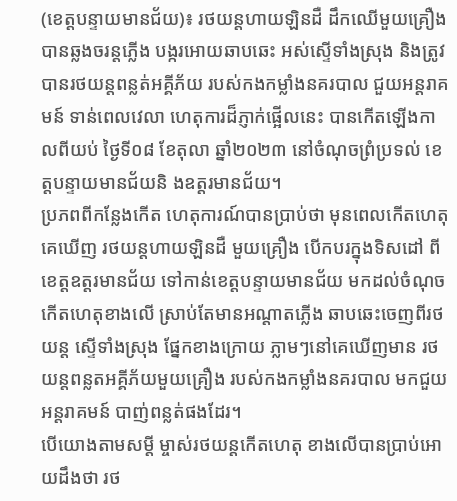(ខេត្តបន្ទាយមានជ័យ)៖ រថយន្តហាយឡិនដឺ ដឹកឈើមួយគ្រឿង បានឆ្លងចរន្តភ្លើង បង្ករអោយឆាបឆេះ អស់ស្ទើទាំងស្រុង និងត្រូវបានរថយន្តពន្លត់អគ្គីភ័យ របស់កងកម្លាំងនគរបាល ជួយអន្តរាគមន៍ ទាន់ពេលវេលា ហេតុការដ៏ភ្ញាក់ផ្អើលនេះ បានកើតឡើងកាលពីយប់ ថ្ងៃទី០៨ ខែតុលា ឆ្នាំ២០២៣ នៅចំណុចព្រំប្រទល់ ខេត្តបន្ទាយមានជ័យនិ ងឧត្តរមានជ័យ។
ប្រភពពីកន្លែងកើត ហេតុការណ៍បានប្រាប់ថា មុនពេលកើតហេតុគេឃើញ រថយន្តហាយឡិនដឺ មួយគ្រឿង បើកបរក្នុងទិសដៅ ពីខេត្តឧត្តរមានជ័យ ទៅកាន់ខេត្តបន្ទាយមានជ័យ មកដល់ចំណុចកើតហេតុខាងលើ ស្រាប់តែមានអណ្តាតភ្លើង ឆាបឆេះចេញពីរថយន្ត ស្ទើទាំងស្រុង ផ្នែកខាងក្រោយ ភ្លាមៗនៅគេឃើញមាន រថយន្តពន្លតអគ្គីភ័យមួយគ្រឿង របស់កងកម្លាំងនគរបាល មកជួយអន្តរាគមន៍ បាញ់ពន្លត់ផងដែរ។
បើយោងតាមសម្តី ម្ចាស់រថយន្តកើតហេតុ ខាងលើបានប្រាប់អោយដឹងថា រថ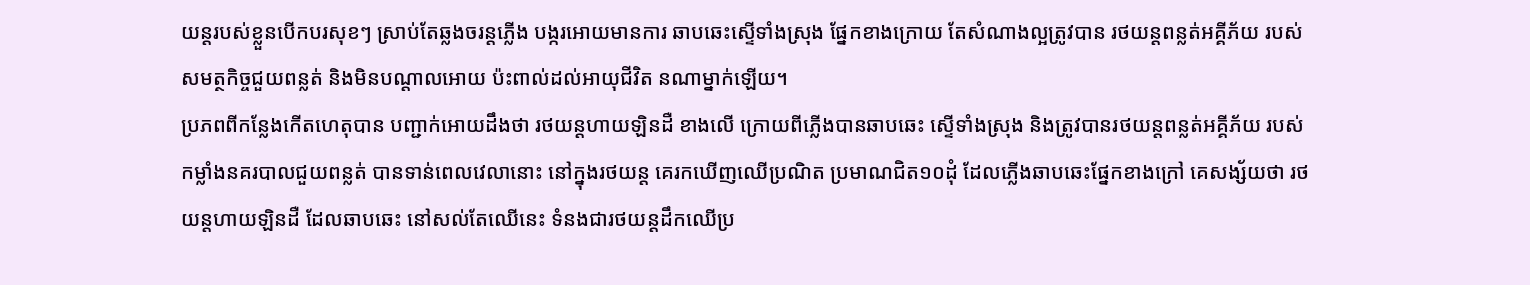យន្តរបស់ខ្លួនបើកបរសុខៗ ស្រាប់តែឆ្លងចរន្តភ្លើង បង្ករអោយមានការ ឆាបឆេះស្ទើទាំងស្រុង ផ្នែកខាងក្រោយ តែសំណាងល្អត្រូវបាន រថយន្តពន្លត់អគ្គីភ័យ របស់សមត្ថកិច្ចជួយពន្លត់ និងមិនបណ្តាលអោយ ប៉ះពាល់ដល់អាយុជីវិត នណាម្នាក់ឡើយ។
ប្រភពពីកន្លែងកើតហេតុបាន បញ្ជាក់អោយដឹងថា រថយន្តហាយឡិនដឺ ខាងលើ ក្រោយពីភ្លើងបានឆាបឆេះ ស្ទើទាំងស្រុង និងត្រូវបានរថយន្តពន្លត់អគ្គីភ័យ របស់កម្លាំងនគរបាលជួយពន្លត់ បានទាន់ពេលវេលានោះ នៅក្នុងរថយន្ត គេរកឃើញឈើប្រណិត ប្រមាណជិត១០ដុំ ដែលភ្លើងឆាបឆេះផ្នែកខាងក្រៅ គេសង្ស័យថា រថយន្តហាយឡិនដឺ ដែលឆាបឆេះ នៅសល់តែឈើនេះ ទំនងជារថយន្តដឹកឈើប្រ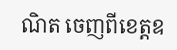ណិត ចេញពីខេត្តឧ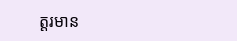ត្តរមាន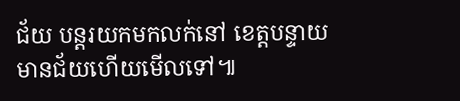ជ័យ បន្តរយកមកលក់នៅ ខេត្តបន្ទាយមានជ័យហើយមើលទៅ៕